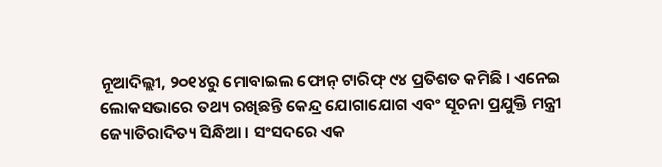ନୂଆଦିଲ୍ଲୀ, ୨୦୧୪ରୁ ମୋବାଇଲ ଫୋନ୍ ଟାରିଫ୍ ୯୪ ପ୍ରତିଶତ କମିଛି । ଏନେଇ ଲୋକସଭାରେ ତଥ୍ୟ ରଖିଛନ୍ତି କେନ୍ଦ୍ର ଯୋଗାଯୋଗ ଏବଂ ସୂଚନା ପ୍ରଯୁକ୍ତି ମନ୍ତ୍ରୀ ଜ୍ୟୋତିରାଦିତ୍ୟ ସିନ୍ଧିଆ । ସଂସଦରେ ଏକ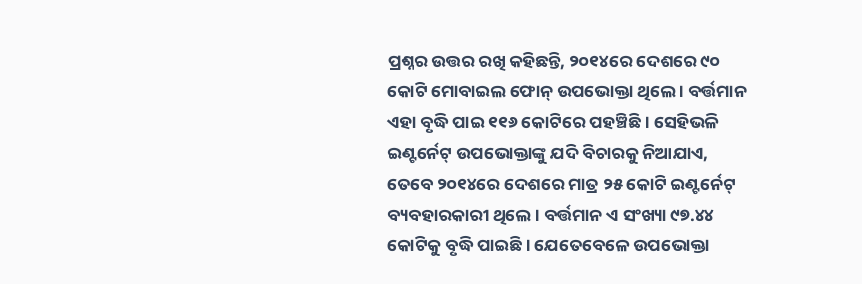ପ୍ରଶ୍ନର ଉତ୍ତର ରଖି କହିଛନ୍ତି, ୨୦୧୪ରେ ଦେଶରେ ୯୦ କୋଟି ମୋବାଇଲ ଫୋନ୍ ଉପଭୋକ୍ତା ଥିଲେ । ବର୍ତ୍ତମାନ ଏହା ବୃଦ୍ଧି ପାଇ ୧୧୬ କୋଟିରେ ପହଞ୍ଚିଛି । ସେହିଭଳି ଇଣ୍ଟର୍ନେଟ୍ ଉପଭୋକ୍ତାଙ୍କୁ ଯଦି ବିଚାରକୁ ନିଆଯାଏ, ତେବେ ୨୦୧୪ରେ ଦେଶରେ ମାତ୍ର ୨୫ କୋଟି ଇଣ୍ଟର୍ନେଟ୍ ବ୍ୟବହାରକାରୀ ଥିଲେ । ବର୍ତ୍ତମାନ ଏ ସଂଖ୍ୟା ୯୭.୪୪ କୋଟିକୁ ବୃଦ୍ଧି ପାଇଛି । ଯେତେବେଳେ ଉପଭୋକ୍ତା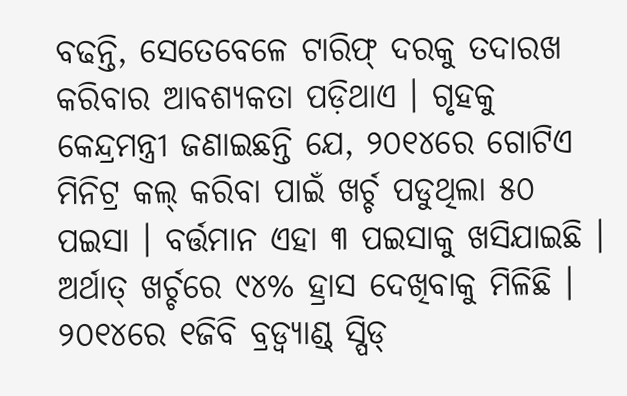ବଢନ୍ତି, ସେତେବେଳେ ଟାରିଫ୍ ଦରକୁ ତଦାରଖ କରିବାର ଆବଶ୍ୟକତା ପଡ଼ିଥାଏ । ଗୃହକୁ କେନ୍ଦ୍ରମନ୍ତ୍ରୀ ଜଣାଇଛନ୍ତି ଯେ, ୨୦୧୪ରେ ଗୋଟିଏ ମିନିଟ୍ର କଲ୍ କରିବା ପାଇଁ ଖର୍ଚ୍ଚ ପଡୁଥିଲା ୫୦ ପଇସା । ବର୍ତ୍ତମାନ ଏହା ୩ ପଇସାକୁ ଖସିଯାଇଛି । ଅର୍ଥାତ୍ ଖର୍ଚ୍ଚରେ ୯୪% ହ୍ରାସ ଦେଖିବାକୁ ମିଳିଛି ।
୨୦୧୪ରେ ୧ଜିବି ବ୍ରଡ୍ବ୍ୟାଣ୍ଡ୍ ସ୍ପିଡ୍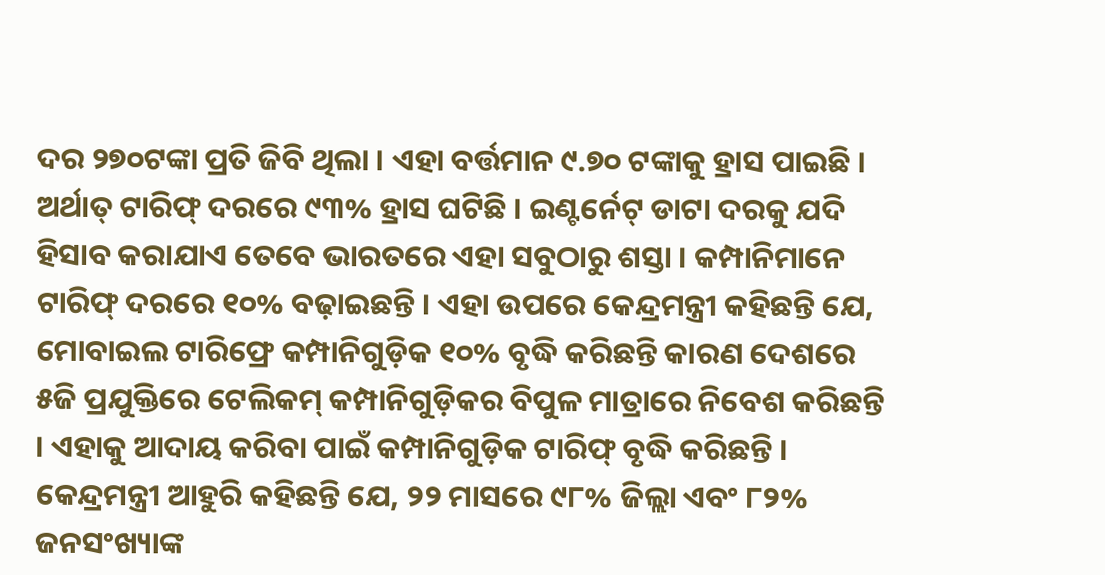ଦର ୨୭୦ଟଙ୍କା ପ୍ରତି ଜିବି ଥିଲା । ଏହା ବର୍ତ୍ତମାନ ୯.୭୦ ଟଙ୍କାକୁ ହ୍ରାସ ପାଇଛି । ଅର୍ଥାତ୍ ଟାରିଫ୍ ଦରରେ ୯୩% ହ୍ରାସ ଘଟିଛି । ଇଣ୍ଟର୍ନେଟ୍ ଡାଟା ଦରକୁ ଯଦି ହିସାବ କରାଯାଏ ତେବେ ଭାରତରେ ଏହା ସବୁଠାରୁ ଶସ୍ତା । କମ୍ପାନିମାନେ ଟାରିଫ୍ ଦରରେ ୧୦% ବଢ଼ାଇଛନ୍ତି । ଏହା ଉପରେ କେନ୍ଦ୍ରମନ୍ତ୍ରୀ କହିଛନ୍ତି ଯେ, ମୋବାଇଲ ଟାରିଫ୍ରେ କମ୍ପାନିଗୁଡ଼ିକ ୧୦% ବୃଦ୍ଧି କରିଛନ୍ତି କାରଣ ଦେଶରେ ୫ଜି ପ୍ରଯୁକ୍ତିରେ ଟେଲିକମ୍ କମ୍ପାନିଗୁଡ଼ିକର ବିପୁଳ ମାତ୍ରାରେ ନିବେଶ କରିଛନ୍ତି । ଏହାକୁ ଆଦାୟ କରିବା ପାଇଁ କମ୍ପାନିଗୁଡ଼ିକ ଟାରିଫ୍ ବୃଦ୍ଧି କରିଛନ୍ତି । କେନ୍ଦ୍ରମନ୍ତ୍ରୀ ଆହୁରି କହିଛନ୍ତି ଯେ, ୨୨ ମାସରେ ୯୮% ଜିଲ୍ଲା ଏବଂ ୮୨% ଜନସଂଖ୍ୟାଙ୍କ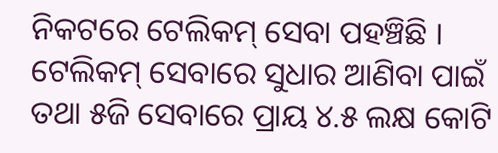ନିକଟରେ ଟେଲିକମ୍ ସେବା ପହଞ୍ଚିଛି । ଟେଲିକମ୍ ସେବାରେ ସୁଧାର ଆଣିବା ପାଇଁ ତଥା ୫ଜି ସେବାରେ ପ୍ରାୟ ୪.୫ ଲକ୍ଷ କୋଟି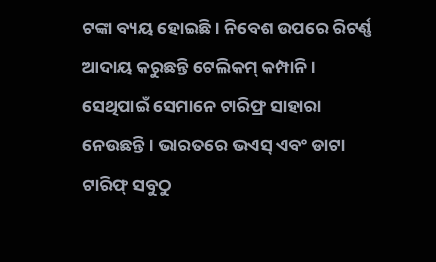ଟଙ୍କା ବ୍ୟୟ ହୋଇଛି । ନିବେଶ ଉପରେ ରିଟର୍ଣ୍ଣ ଆଦାୟ କରୁଛନ୍ତି ଟେଲିକମ୍ କମ୍ପାନି । ସେଥିପାଇଁ ସେମାନେ ଟାରିଫ୍ର ସାହାରା ନେଉଛନ୍ତି । ଭାରତରେ ଭଏସ୍ ଏବଂ ଡାଟା ଟାରିଫ୍ ସବୁଠୁ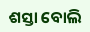ଶସ୍ତା ବୋଲି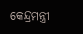କେନ୍ଦ୍ରମନ୍ତ୍ରୀ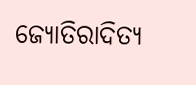ଜ୍ୟୋତିରାଦିତ୍ୟ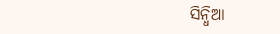ସିନ୍ଧିଆ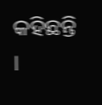କହିଛନ୍ତି ।